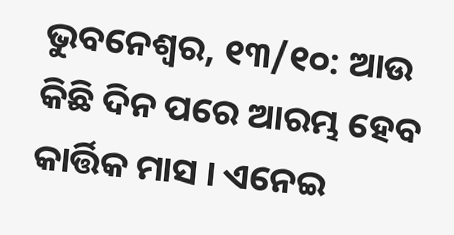ଭୁବନେଶ୍ୱର, ୧୩/୧୦: ଆଉ କିଛି ଦିନ ପରେ ଆରମ୍ଭ ହେବ କାର୍ତ୍ତିକ ମାସ । ଏନେଇ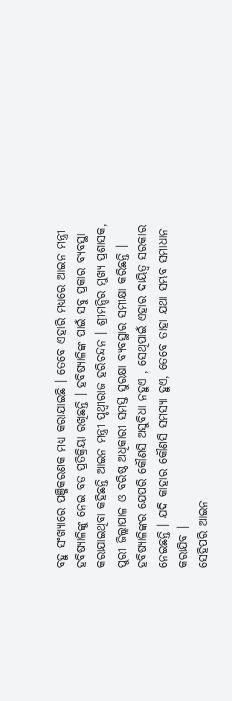ବହୁ ସଂଖ୍ୟାରେ ପଞ୍ଜିକରଣକ ମଧ୍ୟ କରାଯାଇଛି । ତେବେ ଏହାରି ମଧ୍ୟରେ ଆଇନ ମନ୍ତ୍ରୀ ହବିଷ୍ୟାଳିଙ୍କୁ ନେଇ ବଡ ପ୍ରତିକ୍ରିୟା ରଖିଛନ୍ତି । ହବିଷ୍ୟାଳିଙ୍କ ପାଇଁ ସବୁ ପ୍ରକାର ବ୍ୟବସ୍ଥା କରାଯାଇଥିବା କହିଛନ୍ତି ଆଇନ ମନ୍ତ୍ରୀ ପୃଥ୍ବୀରାଜ ହରିଚନ୍ଦନ । ଶ୍ରୀମନ୍ଦିର ମୁଖ୍ୟ ପ୍ରଶାସକ, ପୁରୀ ଜିଲ୍ଲାପାଳ ଓ ବରିଷ୍ଠ ଅଧିକାରୀ ସମସ୍ତ ସୁରକ୍ଷା ବ୍ୟବସ୍ଥାର ସମୀକ୍ଷା କରିଛନ୍ତି । ହବିଷ୍ୟାଳିଙ୍କର ଯେପରି କୌଣସି ଅସୁବିଧା ନହୁଏ , ସେଥିପାଇଁ ଏହାର ଦାୟିତ୍ୱ ସରକାର ନେଇଛନ୍ତି । ଯଦି କାହାର କୌଣସି ସମସ୍ୟା ହୁଏ, ତେବେ ତାହା ଯଥା ସମ୍ଭବ ସମାଧାନ କରାଯିବ ।
ସେହିପରି ଆଇନ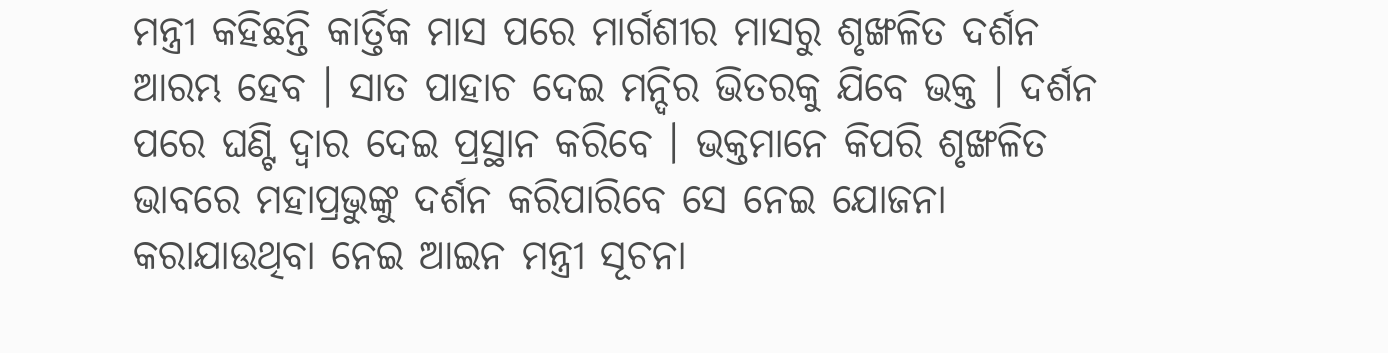ମନ୍ତ୍ରୀ କହିଛନ୍ତି କାର୍ତ୍ତିକ ମାସ ପରେ ମାର୍ଗଶୀର ମାସରୁ ଶୃଙ୍ଖଳିତ ଦର୍ଶନ ଆରମ୍ଭ ହେବ । ସାତ ପାହାଚ ଦେଇ ମନ୍ଦିର ଭିତରକୁ ଯିବେ ଭକ୍ତ । ଦର୍ଶନ ପରେ ଘଣ୍ଟି ଦ୍ବାର ଦେଇ ପ୍ରସ୍ଥାନ କରିବେ । ଭକ୍ତମାନେ କିପରି ଶୃଙ୍ଖଳିତ ଭାବରେ ମହାପ୍ରଭୁଙ୍କୁ ଦର୍ଶନ କରିପାରିବେ ସେ ନେଇ ଯୋଜନା କରାଯାଉଥିବା ନେଇ ଆଇନ ମନ୍ତ୍ରୀ ସୂଚନା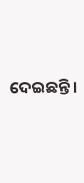ଦେଇଛନ୍ତି ।